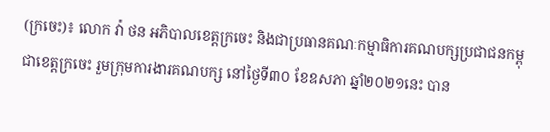(ក្រចេះ)៖ លោក វ៉ា ថន អភិបាលខេត្តក្រចេះ និងជាប្រធានគណៈកម្មាធិការគណបក្សប្រជាជនកម្ពុជាខេត្តក្រចេះ រួមក្រុមការងារគណបក្ស នៅថ្ងៃទី៣០ ខែឧសភា ឆ្នាំ២០២១នេះ បាន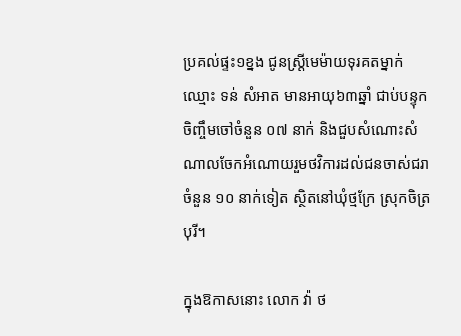ប្រគល់ផ្ទះ១ខ្នង ជូនស្រី្តមេម៉ាយទុរគតម្នាក់ឈ្មោះ ទន់ សំអាត មានអាយុ៦៣ឆ្នាំ ជាប់បន្ទុកចិញ្ចឹមចៅចំនួន ០៧ នាក់ និងជួបសំណោះសំណាលចែកអំណោយរួមថវិការដល់ជនចាស់ជរា ចំនួន ១០ នាក់ទៀត ស្ថិតនៅឃុំថ្មក្រែ ស្រុកចិត្របុរី។

ក្នុងឱកាសនោះ លោក វ៉ា ថ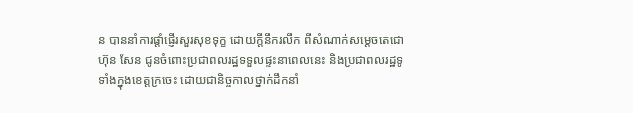ន បាននាំការផ្ដាំផ្ញើរសួរសុខទុក្ខ ដោយក្តីនឹករលឹក ពីសំណាក់សម្តេចតេជោ ហ៊ុន សែន ជូនចំពោះប្រជាពលរដ្ឋទទួលផ្ទះនាពេលនេះ និងប្រជាពលរដ្ឋទូទាំងក្នុងខេត្តក្រចេះ ដោយជានិច្ចកាលថ្នាក់ដឹកនាំ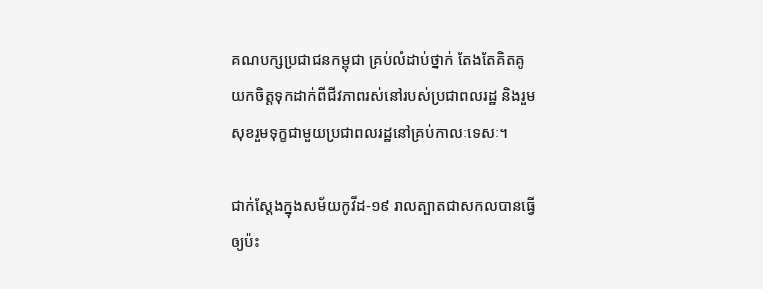គណបក្សប្រជាជនកម្ពុជា គ្រប់លំដាប់ថ្នាក់ តែងតែគិតគូយកចិត្តទុកដាក់ពីជីវភាពរស់នៅរបស់ប្រជាពលរដ្ឋ និងរួមសុខរួមទុក្ខជាមួយប្រជាពលរដ្ឋនៅគ្រប់កាលៈទេសៈ។

ជាក់ស្តែងក្នុងសម័យកូវីដ-១៩ រាលត្បាតជាសកលបានធ្វើឲ្យប៉ះ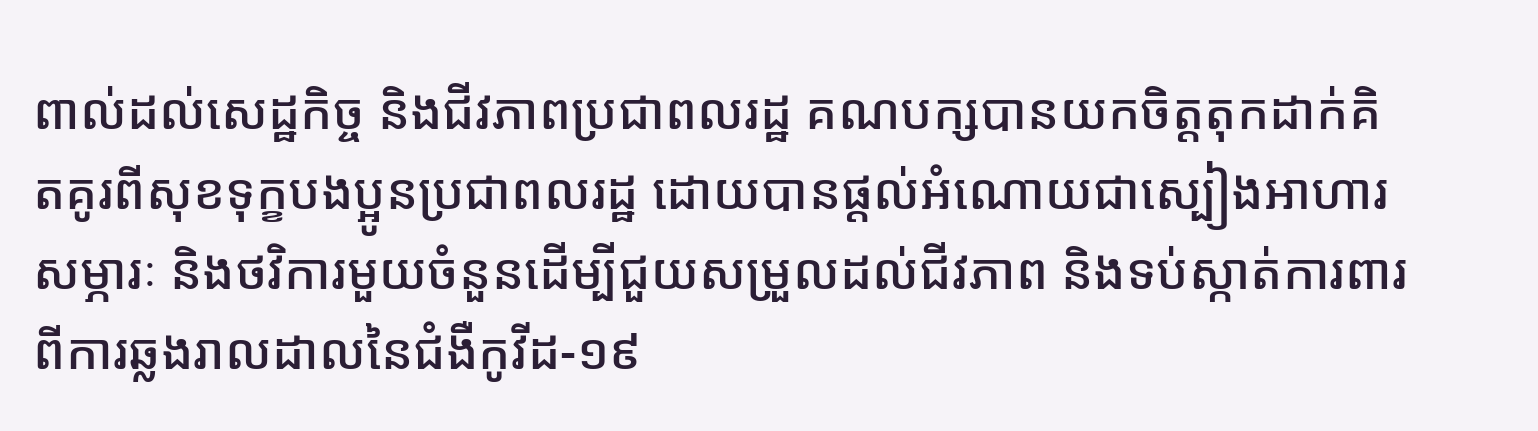ពាល់ដល់សេដ្ឋកិច្ច និងជីវភាពប្រជាពលរដ្ឋ គណបក្សបានយកចិត្តតុកដាក់គិតគូរពីសុខទុក្ខបងប្អូនប្រជាពលរដ្ឋ ដោយបានផ្តល់អំណោយជាស្បៀងអាហារ សម្ភារៈ និងថវិការមួយចំនួនដើម្បីជួយសម្រួលដល់ជីវភាព និងទប់ស្កាត់ការពារពីការឆ្លងរាលដាលនៃជំងឺកូវីដ-១៩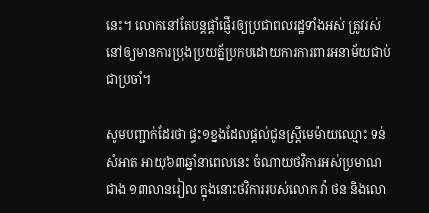នេះ។ លោកនៅតែបន្តផ្តាំផ្ញើរឲ្យប្រជាពលរដ្ឋទាំងអស់ ត្រូវរស់នៅឲ្យមានការប្រុងប្រយត្ន័ប្រកបដោយការការពារអនាម័យជាប់ជាប្រចាំ។

សូមបញ្ជាក់ដែរថា ផ្ទះ១ខ្នងដែលផ្តល់ជូនស្រ្តីមេម៉ាយឈ្មោះ ទន់ សំអាត អាយុ៦៣ឆ្នាំនាពេលនេះ ចំណាយថវិការអស់ប្រមាណជាង ១៣លានរៀល ក្នុងនោះថវិការរបស់លោក វ៉ា ថន និងលោ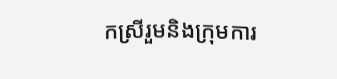កស្រីរួមនិងក្រុមការ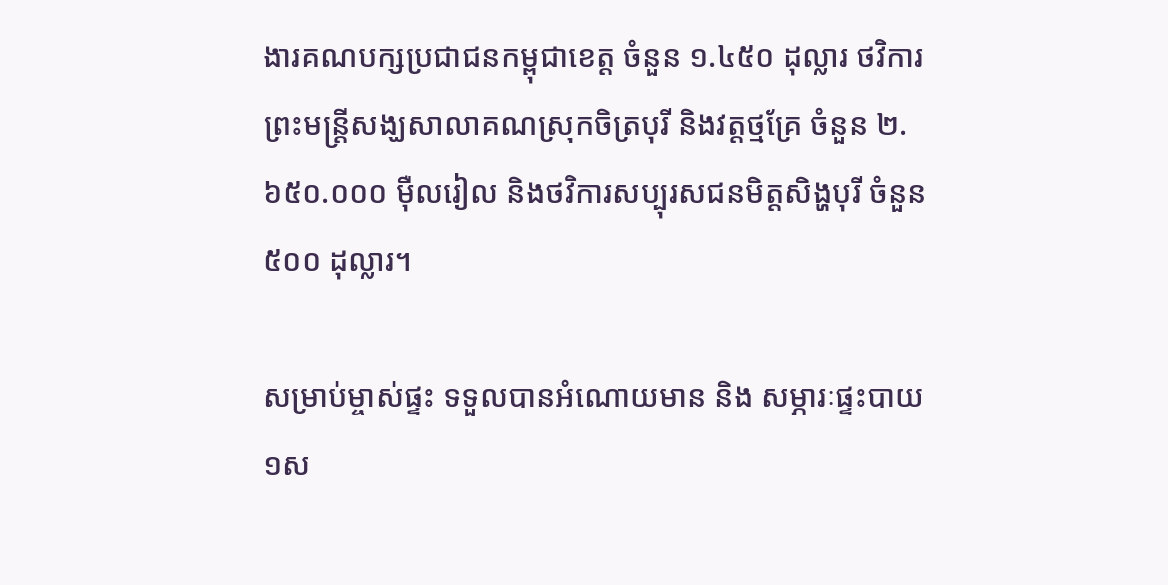ងារគណបក្សប្រជាជនកម្ពុជាខេត្ត ចំនួន ១.៤៥០ ដុល្លារ ថវិការព្រះមន្រ្តីសង្ឃសាលាគណស្រុកចិត្របុរី និងវត្តថ្មគ្រែ ចំនួន ២.៦៥០.០០០ ម៉ឺលរៀល និងថវិការសប្បុរសជនមិត្តសិង្ហបុរី ចំនួន ៥០០ ដុល្លារ។

សម្រាប់ម្ចាស់ផ្ទះ ទទួលបានអំណោយមាន និង សម្ភារៈផ្ទះបាយ១ស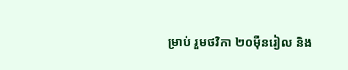ម្រាប់ រួមថវិកា ២០ម៉ឺនរៀល និង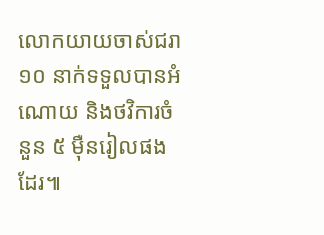លោកយាយចាស់ជរា ១០ នាក់ទទួលបានអំណោយ និងថវិការចំនួន ៥ ម៉ឺនរៀលផងដែរ៕